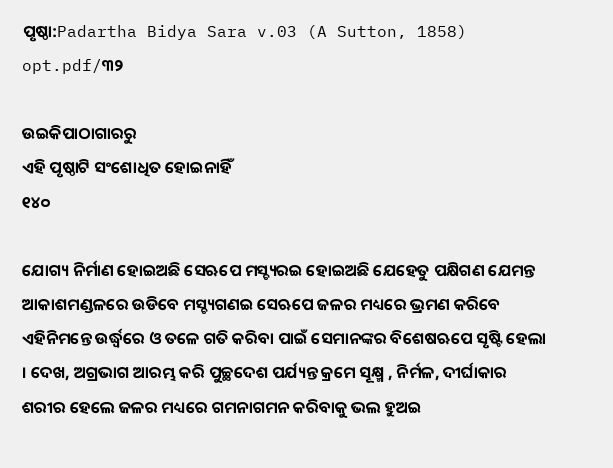ପୃଷ୍ଠା:Padartha Bidya Sara v.03 (A Sutton, 1858) opt.pdf/୩୨

ଉଇକିପାଠାଗାର‌ରୁ
ଏହି ପୃଷ୍ଠାଟି ସଂଶୋଧିତ ହୋଇନାହିଁ
୧୪୦

ଯୋଗ୍ୟ ନିର୍ମାଣ ହୋଇଅଛି ସେଋପେ ମସ୍ଚ୍ୟରଇ ହୋଇଅଛି ଯେହେତୁ ପକ୍ଷିଗଣ ଯେମନ୍ତ ଆକାଶମଣ୍ଡଳରେ ଉଡିବେ ମସ୍ଚ୍ୟଗଣଇ ସେଋପେ ଜଳର ମଧ୍ୟରେ ଭ୍ରମଣ କରିବେ ଏହିନିମନ୍ତେ ଉର୍ଦ୍ଧ୍ୱରେ ଓ ତଳେ ଗତି କରିବା ପାଇଁ ସେମାନଙ୍କର ବିଶେଷଋପେ ସୃଷ୍ଟି ହେଲା । ଦେଖ, ଅଗ୍ରଭାଗ ଆରମ୍ଭ କରି ପୁଚ୍ଛଦେଶ ପର୍ଯ୍ୟନ୍ତ କ୍ରମେ ସୂକ୍ଷ୍ମ , ନିର୍ମଳ, ଦୀର୍ଘାକାର ଶରୀର ହେଲେ ଜଳର ମଧ୍ୟରେ ଗମନାଗମନ କରିବାକୁ ଭଲ ହୁଅଇ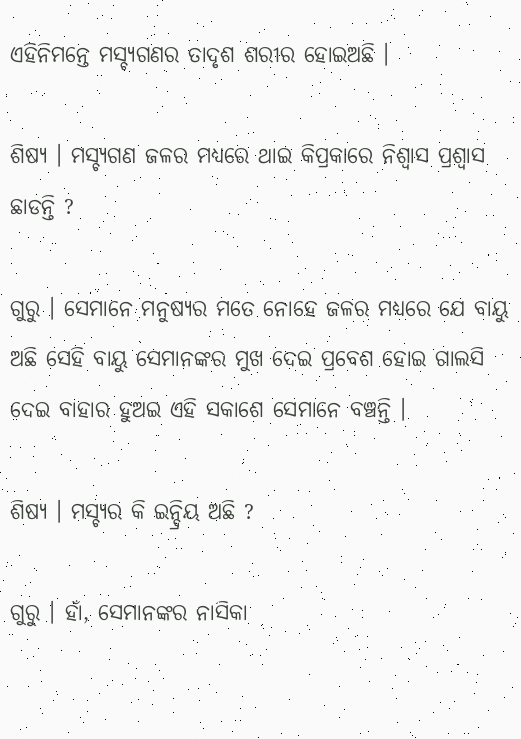ଏହିନିମନ୍ତେ ମସ୍ଚ୍ୟଗଣର ତାଦୃଶ ଶରୀର ହୋଇଅଛି ।

ଶିଷ୍ୟ । ମସ୍ଚ୍ୟଗଣ ଜଳର ମଧ୍ୟରେ ଥାଇ କିପ୍ରକାରେ ନିଶ୍ୱାସ ପ୍ରଶ୍ୱାସ ଛାଡନ୍ତି ?

ଗୁରୁ । ସେମାନେ ମନୁଷ୍ୟର ମତେ ନୋହେ ଜଳର ମଧ୍ୟରେ ଯେ ବାୟୁ ଅଛି ସେହି ବାୟୁ ସେମାନଙ୍କର ମୁଖ ଦେଇ ପ୍ରବେଶ ହୋଇ ଗାଲସି ଦେଇ ବାହାର ହୁଅଇ ଏହି ସକାଶେ ସେମାନେ ବଞ୍ଚନ୍ତି ।

ଶିଷ୍ୟ । ମସ୍ଚ୍ୟର କି ଇନ୍ଦ୍ରିୟ ଅଛି ?

ଗୁରୁ । ହାଁ, ସେମାନଙ୍କର ନାସିକା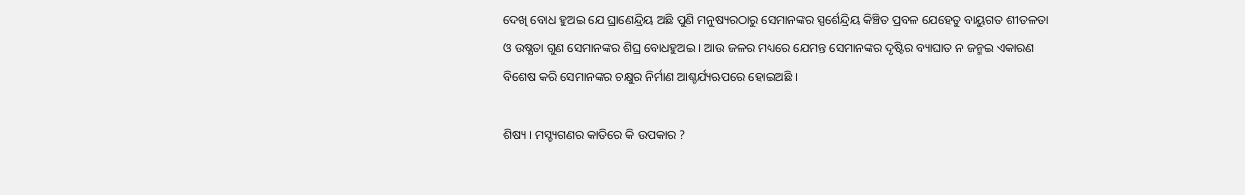ଦେଖି ବୋଧ ହୁଅଇ ଯେ ଘ୍ରାଣେନ୍ଦ୍ରିୟ ଅଛି ପୁଣି ମନୁଷ୍ୟରଠାରୁ ସେମାନଙ୍କର ସ୍ପର୍ଶେନ୍ଦ୍ରିୟ କିଞ୍ଚିତ ପ୍ରବଳ ଯେହେତୁ ବାୟୁଗତ ଶୀତଳତା ଓ ଉଷ୍ଯତା ଗୁଣ ସେମାନଙ୍କର ଶିଘ୍ର ବୋଧହୁଅଇ । ଆଉ ଜଳର ମଧ୍ୟରେ ଯେମନ୍ତ ସେମାନଙ୍କର ଦୃଷ୍ଟିର ବ୍ୟାଘାତ ନ ଜନ୍ମଇ ଏକାରଣ ବିଶେଷ କରି ସେମାନଙ୍କର ଚକ୍ଷୁର ନିର୍ମାଣ ଆଶ୍ଚର୍ଯ୍ୟଋପରେ ହୋଇଅଛି ।

ଶିଷ୍ୟ । ମସ୍ଚ୍ୟଗଣର କାତିରେ କି ଉପକାର ?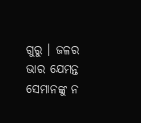ଗୁରୁ । ଜଳର ଭାର ଯେମନ୍ତ ସେମାନଙ୍କୁ ନ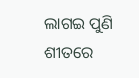ଲାଗଇ ପୁଣି ଶୀତରେ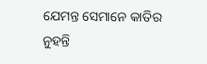ଯେମନ୍ତ ସେମାନେ କାତିର ନୁହନ୍ତି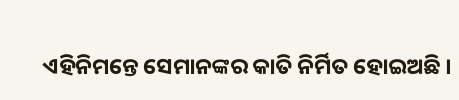ଏହିନିମନ୍ତେ ସେମାନଙ୍କର କାତି ନିର୍ମିତ ହୋଇଅଛି ।